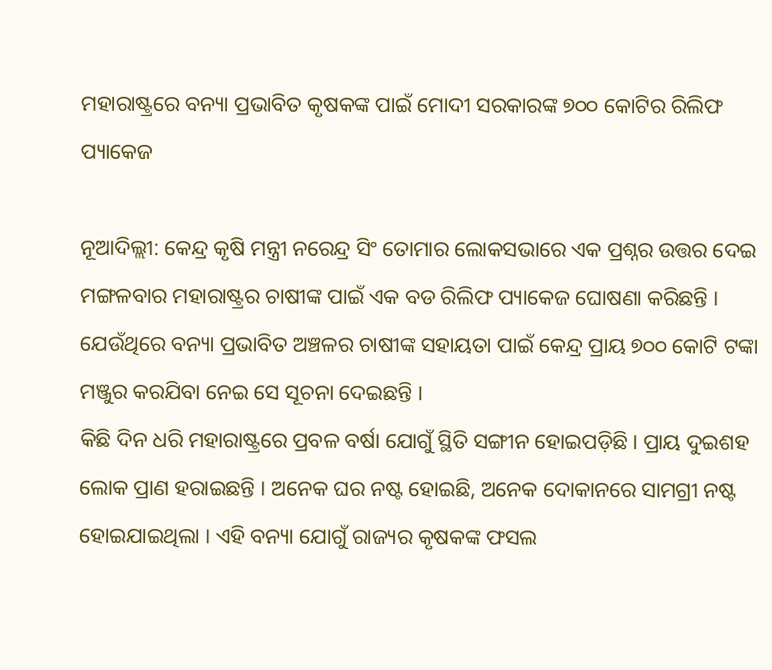ମହାରାଷ୍ଟ୍ରରେ ବନ୍ୟା ପ୍ରଭାବିତ କୃଷକଙ୍କ ପାଇଁ ମୋଦୀ ସରକାରଙ୍କ ୭୦୦ କୋଟିର ରିଲିଫ ପ୍ୟାକେଜ

ନୂଆଦିଲ୍ଲୀ: କେନ୍ଦ୍ର କୃଷି ମନ୍ତ୍ରୀ ନରେନ୍ଦ୍ର ସିଂ ତୋମାର ଲୋକସଭାରେ ଏକ ପ୍ରଶ୍ନର ଉତ୍ତର ଦେଇ ମଙ୍ଗଳବାର ମହାରାଷ୍ଟ୍ରର ଚାଷୀଙ୍କ ପାଇଁ ଏକ ବଡ ରିଲିଫ ପ୍ୟାକେଜ ଘୋଷଣା କରିଛନ୍ତି । ଯେଉଁଥିରେ ବନ୍ୟା ପ୍ରଭାବିତ ଅଞ୍ଚଳର ଚାଷୀଙ୍କ ସହାୟତା ପାଇଁ କେନ୍ଦ୍ର ପ୍ରାୟ ୭୦୦ କୋଟି ଟଙ୍କା ମଞ୍ଜୁର କରଯିବା ନେଇ ସେ ସୂଚନା ଦେଇଛନ୍ତି ।
କିଛି ଦିନ ଧରି ମହାରାଷ୍ଟ୍ରରେ ପ୍ରବଳ ବର୍ଷା ଯୋଗୁଁ ସ୍ଥିତି ସଙ୍ଗୀନ ହୋଇପଡ଼ିଛି। ପ୍ରାୟ ଦୁଇଶହ ଲୋକ ପ୍ରାଣ ହରାଇଛନ୍ତି । ଅନେକ ଘର ନଷ୍ଟ ହୋଇଛି, ଅନେକ ଦୋକାନରେ ସାମଗ୍ରୀ ନଷ୍ଟ ହୋଇଯାଇଥିଲା । ଏହି ବନ୍ୟା ଯୋଗୁଁ ରାଜ୍ୟର କୃଷକଙ୍କ ଫସଲ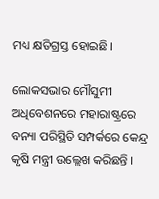ମଧ୍ୟ କ୍ଷତିଗ୍ରସ୍ତ ହୋଇଛି।

ଲୋକସଭାର ମୌସୁମୀ ଅଧିବେଶନରେ ମହାରାଷ୍ଟ୍ରରେ ବନ୍ୟା ପରିସ୍ଥିତି ସମ୍ପର୍କରେ କେନ୍ଦ୍ର କୃଷି ମନ୍ତ୍ରୀ ଉଲ୍ଲେଖ କରିଛନ୍ତି ।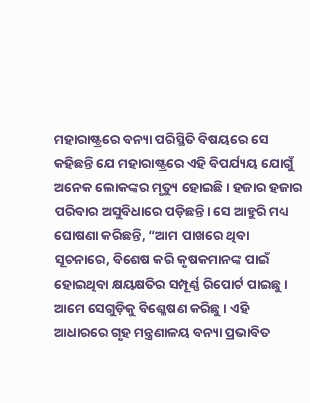ମହାରାଷ୍ଟ୍ରରେ ବନ୍ୟା ପରିସ୍ଥିତି ବିଷୟରେ ସେ କହିଛନ୍ତି ଯେ ମହାରାଷ୍ଟ୍ରରେ ଏହି ବିପର୍ଯ୍ୟୟ ଯୋଗୁଁ ଅନେକ ଲୋକଙ୍କର ମୃତ୍ୟୁ ହୋଇଛି। ହଜାର ହଜାର ପରିବାର ଅସୁବିଧାରେ ପଡ଼ିଛନ୍ତି। ସେ ଆହୁରି ମଧ୍ୟ ଘୋଷଣା କରିଛନ୍ତି, “ଆମ ପାଖରେ ଥିବା ସୂଚନାରେ, ବିଶେଷ କରି କୃଷକମାନଙ୍କ ପାଇଁ ହୋଇଥିବା କ୍ଷୟକ୍ଷତିର ସମ୍ପୂର୍ଣ୍ଣ ରିପୋର୍ଟ ପାଇଛୁ। ଆମେ ସେଗୁଡ଼ିକୁ ବିଶ୍ଳେଷଣ କରିଛୁ । ଏହି ଆଧାରରେ ଗୃହ ମନ୍ତ୍ରଣାଳୟ ବନ୍ୟା ପ୍ରଭାବିତ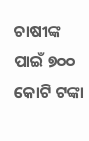ଚାଷୀଙ୍କ ପାଇଁ ୭୦୦ କୋଟି ଟଙ୍କା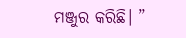ମଞ୍ଜୁର କରିଛି। ”